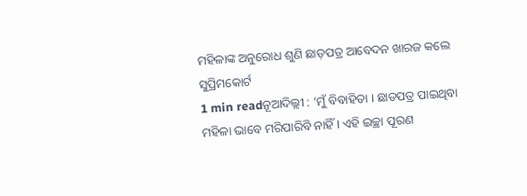ମହିଳାଙ୍କ ଅନୁରୋଧ ଶୁଣି ଛାଡ଼ପତ୍ର ଆବେଦନ ଖାରଜ କଲେ ସୁପ୍ରିମକୋର୍ଟ
1 min readନୂଆଦିଲ୍ଲୀ : ‘ମୁଁ ବିବାହିତା । ଛାଡପତ୍ର ପାଇଥିବା ମହିଳା ଭାବେ ମରିପାରିବି ନାହିଁ । ଏହି ଇଚ୍ଛା ପୂରଣ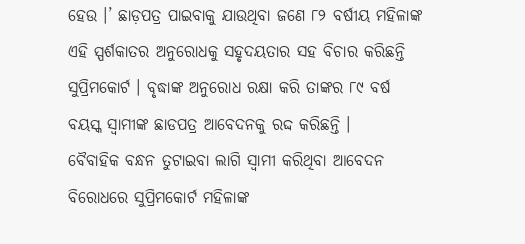ହେଉ ।’ ଛାଡ଼ପତ୍ର ପାଇବାକୁ ଯାଉଥିବା ଜଣେ ୮୨ ବର୍ଷୀୟ ମହିଳାଙ୍କ ଏହି ସ୍ପର୍ଶକାତର ଅନୁରୋଧକୁ ସହୃଦୟତାର ସହ ବିଚାର କରିଛନ୍ତି ସୁପ୍ରିମକୋର୍ଟ । ବୃଦ୍ଧାଙ୍କ ଅନୁରୋଧ ରକ୍ଷା କରି ତାଙ୍କର ୮୯ ବର୍ଷ ବୟସ୍କ ସ୍ବାମୀଙ୍କ ଛାଡପତ୍ର ଆବେଦନକୁ ରଦ୍ଦ କରିଛନ୍ତି ।
ବୈବାହିକ ବନ୍ଧନ ତୁଟାଇବା ଲାଗି ସ୍ବାମୀ କରିଥିବା ଆବେଦନ ବିରୋଧରେ ସୁପ୍ରିମକୋର୍ଟ ମହିଳାଙ୍କ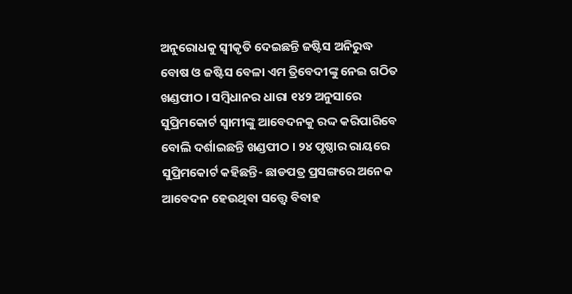ଅନୁରୋଧକୁ ସ୍ବୀକୃତି ଦେଇଛନ୍ତି ଜଷ୍ଟିସ ଅନିରୁଦ୍ଧ ବୋଷ ଓ ଜଷ୍ଟିସ ବେଳା ଏମ ତ୍ରିବେଦୀଙ୍କୁ ନେଇ ଗଠିତ ଖଣ୍ଡପୀଠ । ସମ୍ବିଧାନର ଧାରା ୧୪୨ ଅନୁସାରେ ସୁପ୍ରିମକୋର୍ଟ ସ୍ବାମୀଙ୍କୁ ଆବେଦନକୁ ରଦ୍ଦ କରିପାରିବେ ବୋଲି ଦର୍ଶାଇଛନ୍ତି ଖଣ୍ଡପୀଠ । ୨୪ ପୃଷ୍ଠାର ରାୟରେ ସୁପ୍ରିମକୋର୍ଟ କହିଛନ୍ତି- ଛାଡପତ୍ର ପ୍ରସଙ୍ଗରେ ଅନେକ ଆବେଦନ ହେଉଥିବା ସତ୍ତ୍ବେ ବିବାହ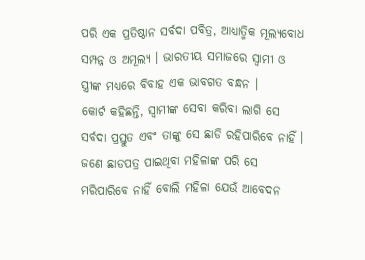ପରି ଏକ ପ୍ରତିଷ୍ଠାନ ସର୍ବଦା ପବିତ୍ର, ଆଧ୍ୟାତ୍ମିକ ମୂଲ୍ୟବୋଧ ସମ୍ପନ୍ନ ଓ ଅମୂଲ୍ୟ । ଭାରତୀୟ ସମାଜରେ ସ୍ବାମୀ ଓ ସ୍ତ୍ରୀଙ୍କ ମଧ୍ଯରେ ବିବାହ ଏକ ଭାବଗତ ବନ୍ଧନ ।
କୋର୍ଟ କହିଛନ୍ତି, ସ୍ବାମୀଙ୍କ ସେବା କରିବା ଲାଗି ସେ ସର୍ବଦା ପ୍ରସ୍ତୁତ ଏବଂ ତାଙ୍କୁ ସେ ଛାଡି ରହିପାରିବେ ନାହିଁ । ଜଣେ ଛାଡପତ୍ର ପାଇଥିବା ମହିଳାଙ୍କ ପରି ସେ ମରିପାରିବେ ନାହିଁ ବୋଲି ମହିଳା ଯେଉଁ ଆବେଦନ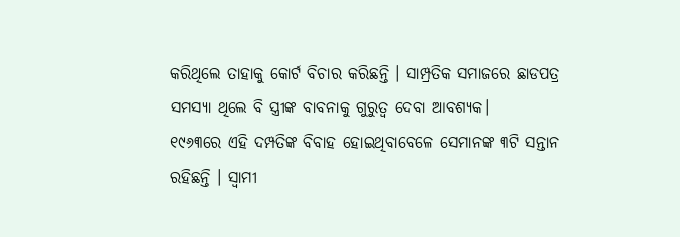କରିଥିଲେ ତାହାକୁ କୋର୍ଟ ବିଚାର କରିଛନ୍ତି । ସାମ୍ପ୍ରତିକ ସମାଜରେ ଛାଡପତ୍ର ସମସ୍ୟା ଥିଲେ ବି ସ୍ତ୍ରୀଙ୍କ ବାବନାକୁ ଗୁରୁତ୍ବ ଦେବା ଆବଶ୍ୟକ।
୧୯୬୩ରେ ଏହି ଦମ୍ପତିଙ୍କ ବିବାହ ହୋଇଥିବାବେଳେ ସେମାନଙ୍କ ୩ଟି ସନ୍ତାନ ରହିଛନ୍ତି । ସ୍ବାମୀ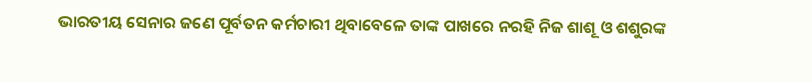ଭାରତୀୟ ସେନାର ଜଣେ ପୂର୍ବତନ କର୍ମଚାରୀ ଥିବାବେଳେ ତାଙ୍କ ପାଖରେ ନରହି ନିଜ ଶାଶୂ ଓ ଶଶୁରଙ୍କ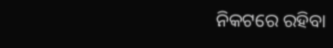ନିକଟରେ ରହିବା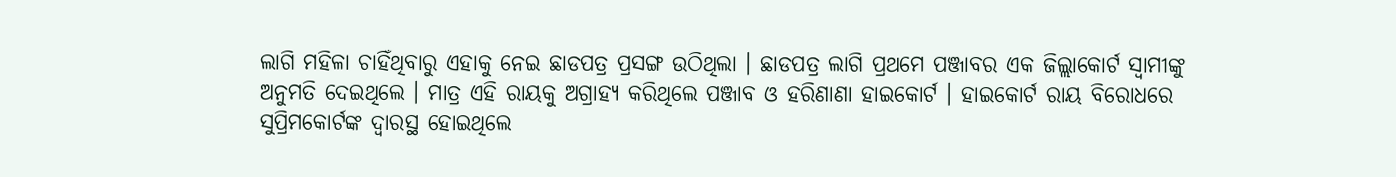ଲାଗି ମହିଳା ଚାହିଁଥିବାରୁ ଏହାକୁ ନେଇ ଛାଡପତ୍ର ପ୍ରସଙ୍ଗ ଉଠିଥିଲା । ଛାଡପତ୍ର ଲାଗି ପ୍ରଥମେ ପଞ୍ଜାବର ଏକ ଜିଲ୍ଲାକୋର୍ଟ ସ୍ବାମୀଙ୍କୁ ଅନୁମତି ଦେଇଥିଲେ । ମାତ୍ର ଏହି ରାୟକୁ ଅଗ୍ରାହ୍ୟ କରିଥିଲେ ପଞ୍ଜାବ ଓ ହରିଣାଣା ହାଇକୋର୍ଟ । ହାଇକୋର୍ଟ ରାୟ ବିରୋଧରେ ସୁପ୍ରିମକୋର୍ଟଙ୍କ ଦ୍ବାରସ୍ଥ ହୋଇଥିଲେ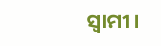ସ୍ବାମୀ ।